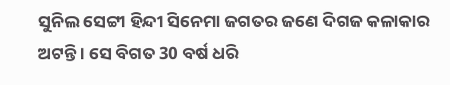ସୁନିଲ ସେଟ୍ଟୀ ହିନ୍ଦୀ ସିନେମା ଜଗତର ଜଣେ ଦିଗଜ କଳାକାର ଅଟନ୍ତି । ସେ ବିଗତ 30 ବର୍ଷ ଧରି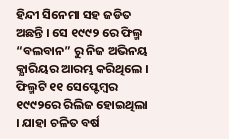ହିନ୍ଦୀ ସିନେମା ସହ ଜଡିତ ଅଛନ୍ତି । ସେ ୧୯୯୨ ରେ ଫିଲ୍ମ “ବଲବାନ” ରୁ ନିଜ ଅଭିନୟ କ୍ଯାରିୟର ଆରମ୍ଭ କରିଥିଲେ । ଫିଲ୍ମଟି ୧୧ ସେପ୍ଟେମ୍ବର ୧୯୯୨ରେ ରିଲିଜ ହୋଇଥିଲା । ଯାହା ଚଳିତ ବର୍ଷ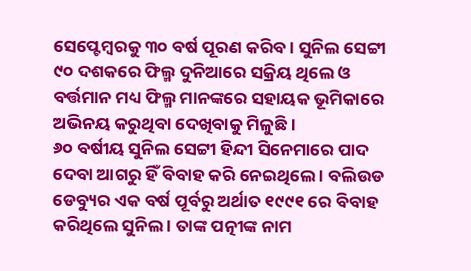ସେପ୍ଟେମ୍ବରକୁ ୩୦ ବର୍ଷ ପୂରଣ କରିବ । ସୁନିଲ ସେଟ୍ଟୀ ୯୦ ଦଶକରେ ଫିଲ୍ମ ଦୁନିଆରେ ସକ୍ରିୟ ଥିଲେ ଓ ବର୍ତ୍ତମାନ ମଧ୍ୟ ଫିଲ୍ମ ମାନଙ୍କରେ ସହାୟକ ଭୂମିକାରେ ଅଭିନୟ କରୁଥିବା ଦେଖିବାକୁ ମିଳୁଛି ।
୬୦ ବର୍ଷୀୟ ସୁନିଲ ସେଟ୍ଟୀ ହିନ୍ଦୀ ସିନେମାରେ ପାଦ ଦେବା ଆଗରୁ ହିଁ ବିବାହ କରି ନେଇଥିଲେ । ବଲିଉଡ ଡେବ୍ୟୁର ଏକ ବର୍ଷ ପୂର୍ବରୁ ଅର୍ଥାତ ୧୯୯୧ ରେ ବିବାହ କରିଥିଲେ ସୁନିଲ । ତାଙ୍କ ପତ୍ନୀଙ୍କ ନାମ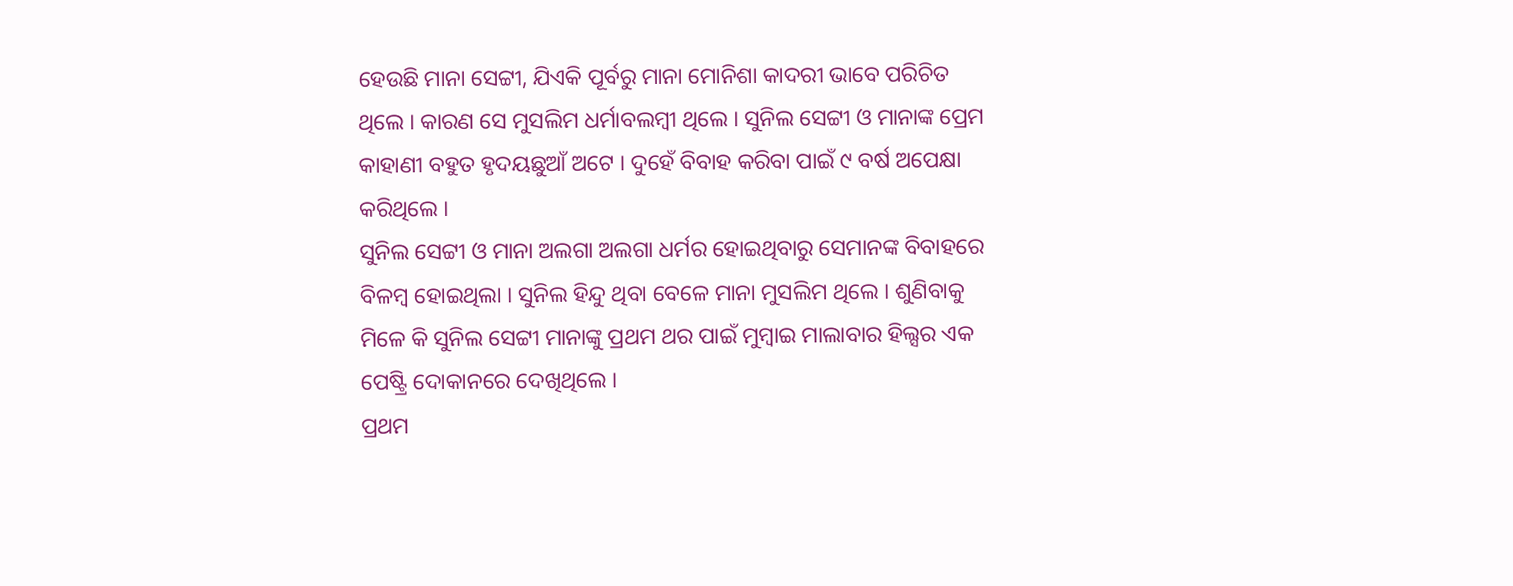ହେଉଛି ମାନା ସେଟ୍ଟୀ, ଯିଏକି ପୂର୍ବରୁ ମାନା ମୋନିଶା କାଦରୀ ଭାବେ ପରିଚିତ ଥିଲେ । କାରଣ ସେ ମୁସଲିମ ଧର୍ମାବଲମ୍ବୀ ଥିଲେ । ସୁନିଲ ସେଟ୍ଟୀ ଓ ମାନାଙ୍କ ପ୍ରେମ କାହାଣୀ ବହୁତ ହୃଦୟଛୁଆଁ ଅଟେ । ଦୁହେଁ ବିବାହ କରିବା ପାଇଁ ୯ ବର୍ଷ ଅପେକ୍ଷା କରିଥିଲେ ।
ସୁନିଲ ସେଟ୍ଟୀ ଓ ମାନା ଅଲଗା ଅଲଗା ଧର୍ମର ହୋଇଥିବାରୁ ସେମାନଙ୍କ ବିବାହରେ ବିଳମ୍ବ ହୋଇଥିଲା । ସୁନିଲ ହିନ୍ଦୁ ଥିବା ବେଳେ ମାନା ମୁସଲିମ ଥିଲେ । ଶୁଣିବାକୁ ମିଳେ କି ସୁନିଲ ସେଟ୍ଟୀ ମାନାଙ୍କୁ ପ୍ରଥମ ଥର ପାଇଁ ମୁମ୍ବାଇ ମାଲାବାର ହିଲ୍ସର ଏକ ପେଷ୍ଟ୍ରି ଦୋକାନରେ ଦେଖିଥିଲେ ।
ପ୍ରଥମ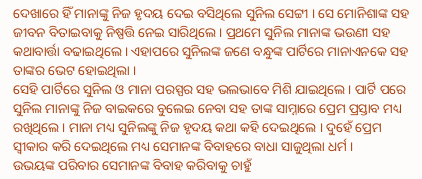ଦେଖାରେ ହିଁ ମାନାଙ୍କୁ ନିଜ ହୃଦୟ ଦେଇ ବସିଥିଲେ ସୁନିଲ ସେଟ୍ଟୀ । ସେ ମୋନିଶାଙ୍କ ସହ ଜୀବନ ବିତାଇବାକୁ ନିଷ୍ପତ୍ତି ନେଇ ସାରିଥିଲେ । ପ୍ରଥମେ ସୁନିଲ ମାନାଙ୍କ ଭଉଣୀ ସହ କଥାବାର୍ତ୍ତା ବଢାଇଥିଲେ । ଏହାପରେ ସୁନିଲଙ୍କ ଜଣେ ବନ୍ଧୁଙ୍କ ପାର୍ଟିରେ ମାନାଏନକେ ସହ ତାଙ୍କର ଭେଟ ହୋଇଥିଲା ।
ସେହି ପାର୍ଟିରେ ସୁନିଲ ଓ ମାନା ପରସ୍ପର ସହ ଭଲଭାବେ ମିଶି ଯାଇଥିଲେ । ପାର୍ଟି ପରେ ସୁନିଲ ମାନାଙ୍କୁ ନିଜ ବାଇକରେ ବୁଲେଇ ନେବା ସହ ତାଙ୍କ ସାମ୍ନାରେ ପ୍ରେମ ପ୍ରସ୍ତାବ ମଧ୍ୟ ରଖିଥିଲେ । ମାନା ମଧ୍ୟ ସୁନିଲଙ୍କୁ ନିଜ ହୃଦୟ କଥା କହି ଦେଇଥିଲେ । ଦୁହେଁ ପ୍ରେମ ସ୍ଵୀକାର କରି ଦେଇଥିଲେ ମଧ୍ୟ ସେମାନଙ୍କ ବିବାହରେ ବାଧା ସାଜୁଥିଲା ଧର୍ମ ।
ଉଭୟଙ୍କ ପରିବାର ସେମାନଙ୍କ ବିବାହ କରିବାକୁ ଚାହୁଁ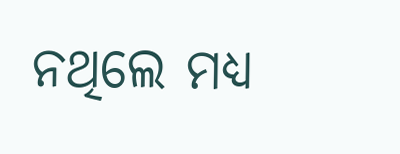ନଥିଲେ ମଧ୍ୟ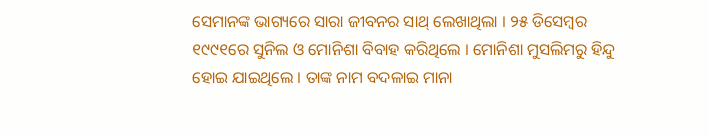ସେମାନଙ୍କ ଭାଗ୍ୟରେ ସାରା ଜୀବନର ସାଥ୍ ଲେଖାଥିଲା । ୨୫ ଡିସେମ୍ବର ୧୯୯୧ରେ ସୁନିଲ ଓ ମୋନିଶା ବିବାହ କରିଥିଲେ । ମୋନିଶା ମୁସଲିମରୁ ହିନ୍ଦୁ ହୋଇ ଯାଇଥିଲେ । ତାଙ୍କ ନାମ ବଦଳାଇ ମାନା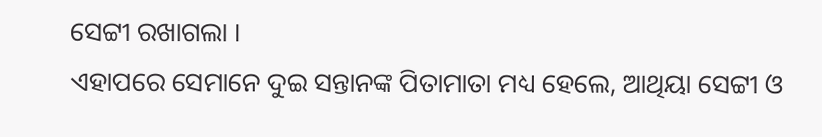ସେଟ୍ଟୀ ରଖାଗଲା ।
ଏହାପରେ ସେମାନେ ଦୁଇ ସନ୍ତାନଙ୍କ ପିତାମାତା ମଧ୍ୟ ହେଲେ, ଆଥିୟା ସେଟ୍ଟୀ ଓ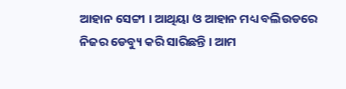ଆହାନ ସେଟ୍ଟୀ । ଆଥିୟା ଓ ଆହାନ ମଧ୍ୟ ବଲିଉଡରେ ନିଜର ଡେବ୍ୟୁ କରି ସାରିଛନ୍ତି । ଆମ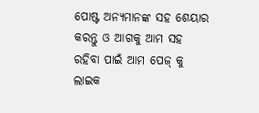ପୋଷ୍ଟ ଅନ୍ୟମାନଙ୍କ ସହ ଶେୟାର କରନ୍ତୁ ଓ ଆଗକୁ ଆମ ସହ ରହିବା ପାଇଁ ଆମ ପେଜ୍ କୁ ଲାଇକ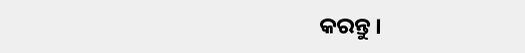କରନ୍ତୁ ।